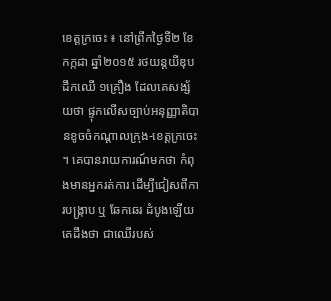ខេត្តក្រចេះ ៖ នៅព្រឹកថ្ងៃទី២ ខែកក្កដា ឆ្នាំ២០១៥ រថយន្តយីឌុបដឹកឈើ ១គ្រឿង ដែលគេសង្ស័យថា ផ្ទុកលើសច្បាប់អនុញ្ញាតិបានខូចចំកណ្តាលក្រុង-ខេត្តក្រចេះ ។ គេបានរាយការណ៍មកថា កំពុងមានអ្នករត់ការ ដើម្បីជៀសពីការបង្ក្រាប ឬ ឆែកឆេរ ដំបូងឡើយ គេដឹងថា ជាឈើរបស់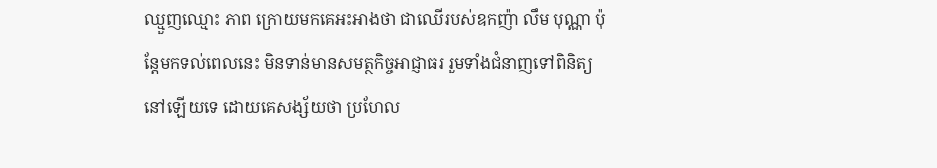ឈ្មួញឈ្មោះ ភាព ក្រោយមកគេអះអាងថា ជាឈើរបស់ឧកញ៉ា លឹម បុណ្ណា ប៉ុន្តែមកទល់ពេលនេះ មិនទាន់មានសមត្ថកិច្ចអាជ្ញាធរ រួមទាំងជំនាញទៅពិនិត្យនៅឡើយទេ ដោយគេសង្ស័យថា ប្រហែល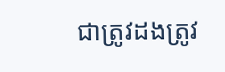ជាត្រូវដងត្រូវ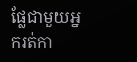ផ្លែជាមួយអ្នករត់កា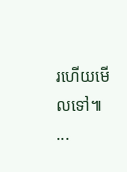រហើយមើលទៅ៕
...